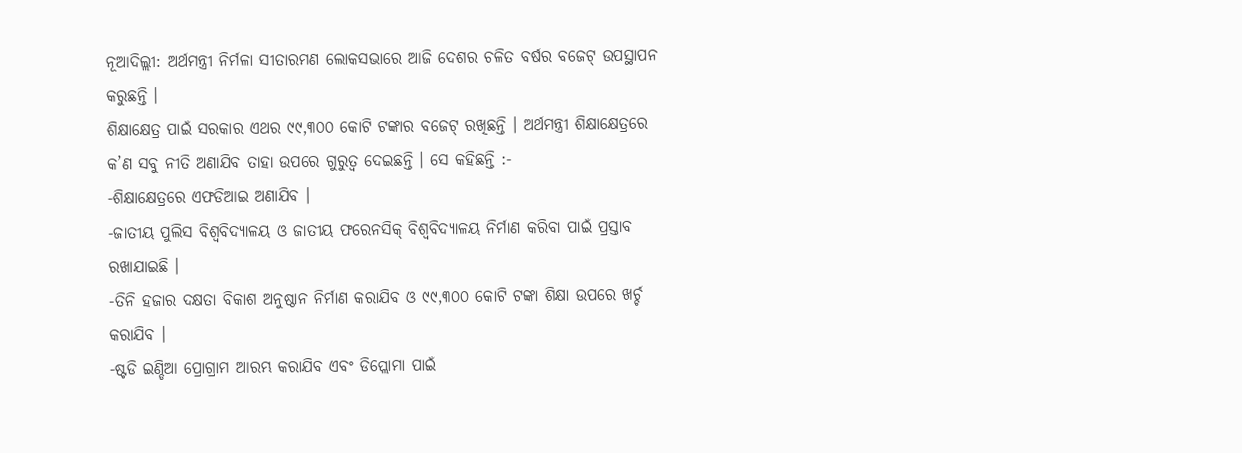ନୂଆଦିଲ୍ଲୀ: ଅର୍ଥମନ୍ତ୍ରୀ ନିର୍ମଳା ସୀତାରମଣ ଲୋକସଭାରେ ଆଜି ଦେଶର ଚଳିତ ବର୍ଷର ବଜେଟ୍ ଉପସ୍ଥାପନ କରୁଛନ୍ତି ।
ଶିକ୍ଷାକ୍ଷେତ୍ର ପାଇଁ ସରକାର ଏଥର ୯୯,୩୦୦ କୋଟି ଟଙ୍କାର ବଜେଟ୍ ରଖିଛନ୍ତି । ଅର୍ଥମନ୍ତ୍ରୀ ଶିକ୍ଷାକ୍ଷେତ୍ରରେ କ’ଣ ସବୁ ନୀତି ଅଣାଯିବ ତାହା ଉପରେ ଗୁରୁତ୍ୱ ଦେଇଛନ୍ତି । ସେ କହିଛନ୍ତି :-
-ଶିକ୍ଷାକ୍ଷେତ୍ରରେ ଏଫଡିଆଇ ଅଣାଯିବ ।
-ଜାତୀୟ ପୁଲିସ ବିଶ୍ୱବିଦ୍ୟାଳୟ ଓ ଜାତୀୟ ଫରେନସିକ୍ ବିଶ୍ୱବିଦ୍ୟାଳୟ ନିର୍ମାଣ କରିବା ପାଇଁ ପ୍ରସ୍ତାବ ରଖାଯାଇଛି ।
-ତିନି ହଜାର ଦକ୍ଷତା ବିକାଶ ଅନୁଷ୍ଠାନ ନିର୍ମାଣ କରାଯିବ ଓ ୯୯,୩୦୦ କୋଟି ଟଙ୍କା ଶିକ୍ଷା ଉପରେ ଖର୍ଚ୍ଚ କରାଯିବ ।
-ଷ୍ଟଡି ଇଣ୍ଡିଆ ପ୍ରୋଗ୍ରାମ ଆରମ୍ଭ କରାଯିବ ଏବଂ ଡିପ୍ଲୋମା ପାଇଁ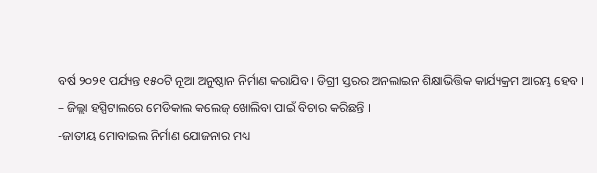ବର୍ଷ ୨୦୨୧ ପର୍ଯ୍ୟନ୍ତ ୧୫୦ଟି ନୂଆ ଅନୁଷ୍ଠାନ ନିର୍ମାଣ କରାଯିବ । ଡିଗ୍ରୀ ସ୍ତରର ଅନଲାଇନ ଶିକ୍ଷାଭିତ୍ତିକ କାର୍ଯ୍ୟକ୍ରମ ଆରମ୍ଭ ହେବ ।
– ଜିଲ୍ଲା ହସ୍ପିଟାଲରେ ମେଡିକାଲ କଲେଜ୍ ଖୋଲିବା ପାଇଁ ବିଚାର କରିଛନ୍ତି ।
-ଜାତୀୟ ମୋବାଇଲ ନିର୍ମାଣ ଯୋଜନାର ମଧ୍ୟ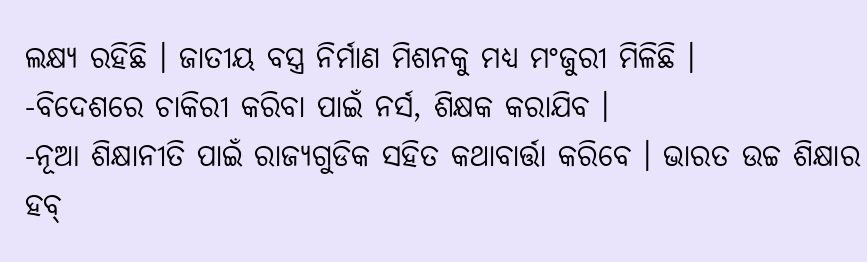ଲକ୍ଷ୍ୟ ରହିଛି । ଜାତୀୟ ବସ୍ତ୍ର ନିର୍ମାଣ ମିଶନକୁ ମଧ୍ୟ ମଂଜୁରୀ ମିଳିଛି ।
-ବିଦେଶରେ ଚାକିରୀ କରିବା ପାଇଁ ନର୍ସ, ଶିକ୍ଷକ କରାଯିବ ।
-ନୂଆ ଶିକ୍ଷାନୀତି ପାଇଁ ରାଜ୍ୟଗୁଡିକ ସହିତ କଥାବାର୍ତ୍ତା କରିବେ । ଭାରତ ଉଚ୍ଚ ଶିକ୍ଷାର ହବ୍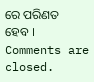ରେ ପରିଣତ ହେବ ।
Comments are closed.